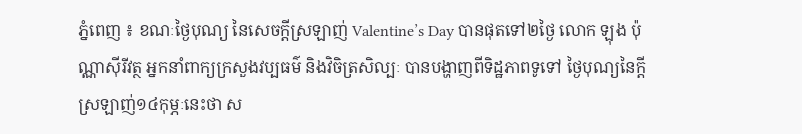ភ្នំពេញ ៖ ខណៈថ្ងៃបុណ្យ នៃសេចក្តីស្រឡាញ់ Valentine’s Day បានផុតទៅ២ថ្ងៃ លោក ឡុង ប៉ុណ្ណាស៊ីរីវត្ថ អ្នកនាំពាក្យក្រសួងវប្បធម៌ និងវិចិត្រសិល្បៈ បានបង្ហាញពីទិដ្ឋភាពទូទៅ ថ្ងៃបុណ្យនៃក្តីស្រឡាញ់១៤កុម្ភៈនេះថា ស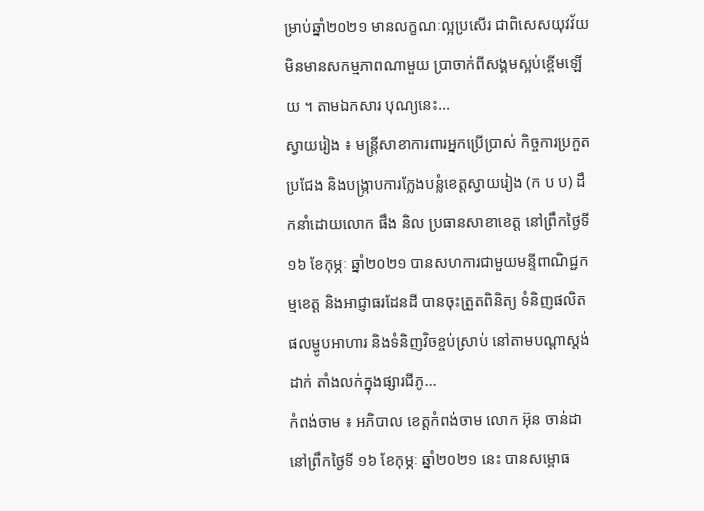ម្រាប់ឆ្នាំ២០២១ មានលក្ខណៈល្អប្រសើរ ជាពិសេសយុវវ័យ មិនមានសកម្មភាពណាមួយ ប្រាចាក់ពីសង្គមស្អប់ខ្ពើមឡើយ ។ តាមឯកសារ បុណ្យនេះ...
ស្វាយរៀង ៖ មន្ត្រីសាខាការពារអ្នកប្រើប្រាស់ កិច្ចការប្រកួតប្រជែង និងបង្ក្រាបការក្លែងបន្លំខេត្តស្វាយរៀង (ក ប ប) ដឹកនាំដោយលោក ផឹង និល ប្រធានសាខាខេត្ត នៅព្រឹកថ្ងៃទី១៦ ខែកុម្ភៈ ឆ្នាំ២០២១ បានសហការជាមួយមន្ទីពាណិជ្ជកម្មខេត្ត និងអាជ្ញាធរដែនដី បានចុះត្រួតពិនិត្យ ទំនិញផលិតផលម្ហូបអាហារ និងទំនិញវិចខ្ចប់ស្រាប់ នៅតាមបណ្ដាស្តង់ដាក់ តាំងលក់ក្នុងផ្សារជីភូ...
កំពង់ចាម ៖ អភិបាល ខេត្តកំពង់ចាម លោក អ៊ុន ចាន់ដា នៅព្រឹកថ្ងៃទី ១៦ ខែកុម្ភៈ ឆ្នាំ២០២១ នេះ បានសម្ពោធ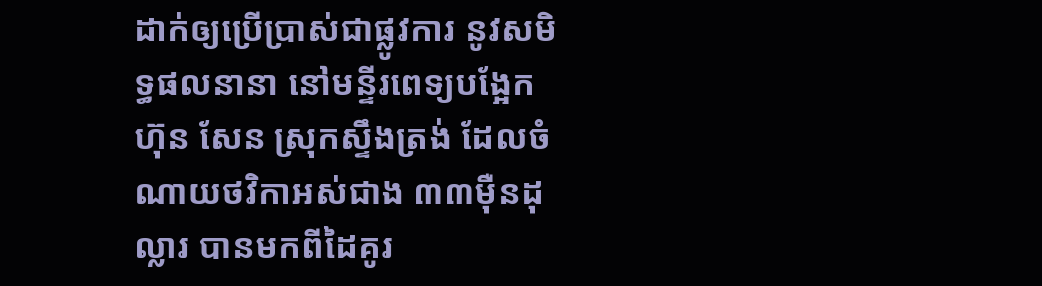ដាក់ឲ្យប្រើប្រាស់ជាផ្លូវការ នូវសមិទ្ធផលនានា នៅមន្ទីរពេទ្យបង្អែក ហ៊ុន សែន ស្រុកស្ទឹងត្រង់ ដែលចំណាយថវិកាអស់ជាង ៣៣ម៉ឺនដុល្លារ បានមកពីដៃគូរ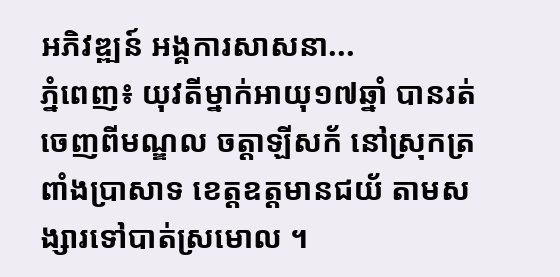អភិវឌ្ឍន៍ អង្គការសាសនា...
ភ្នំពេញ៖ យុវតីម្នាក់អាយុ១៧ឆ្នាំ បានរត់ចេញពីមណ្ឌល ចត្តាឡីសក័ នៅស្រុកត្រពាំងប្រាសាទ ខេត្តឧត្តមានជយ័ តាមសង្សារទៅបាត់ស្រមោល ។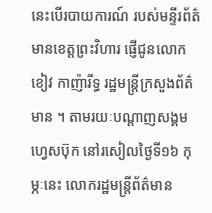នេះបើរបាយការណ៍ របស់មន្ទីរព័ត៌មានខេត្តព្រះវិហារ ផ្ញើជូនលោក ខៀវ កាញ៉ារីទ្ធ រដ្ឋមន្ត្រីក្រសួងព័ត៌មាន ។ តាមរយៈបណ្ដាញសង្គមហ្វេសប៊ុក នៅរសៀលថ្ងៃទី១៦ កុម្ភៈនេះ លោករដ្ឋមន្ត្រីព័ត៌មាន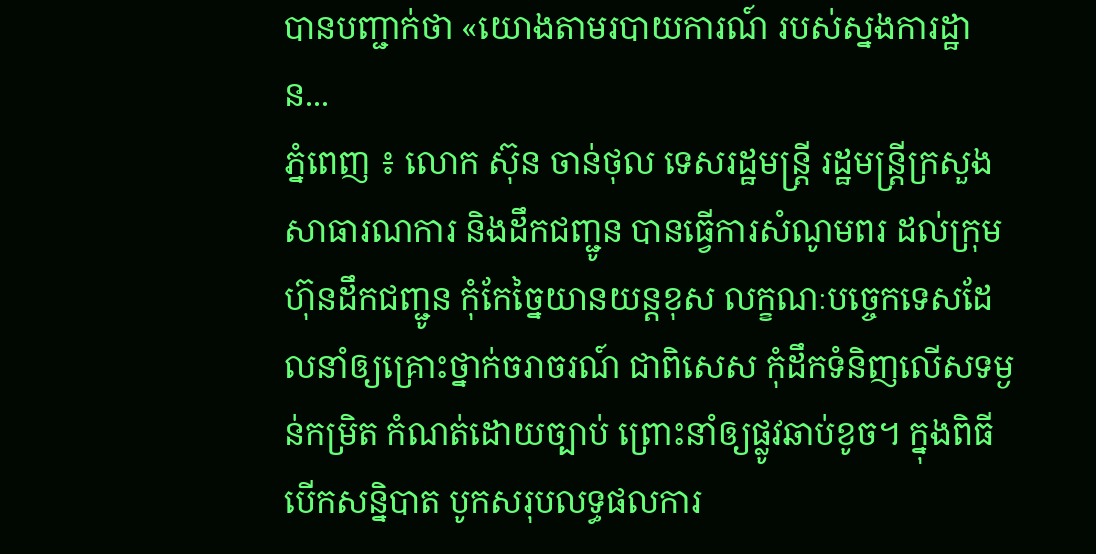បានបញ្ជាក់ថា «យោងតាមរបាយការណ៍ របស់ស្នងការដ្ឋាន...
ភ្នំពេញ ៖ លោក ស៊ុន ចាន់ថុល ទេសរដ្ឋមន្ដ្រី រដ្ឋមន្ដ្រីក្រសួងសាធារណការ និងដឹកជញ្ជូន បានធ្វើការសំណូមពរ ដល់ក្រុមហ៊ុនដឹកជញ្ជូន កុំកែច្នៃយានយន្តខុស លក្ខណៈបច្ចេកទេសដែលនាំឲ្យគ្រោះថ្នាក់ចរាចរណ៍ ជាពិសេស កុំដឹកទំនិញលើសទម្ងន់កម្រិត កំណត់ដោយច្បាប់ ព្រោះនាំឲ្យផ្លូវឆាប់ខូច។ ក្នុងពិធីបើកសន្និបាត បូកសរុបលទ្ធផលការ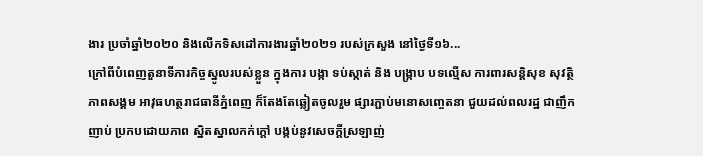ងារ ប្រចាំឆ្នាំ២០២០ និងលើកទិសដៅការងារឆ្នាំ២០២១ របស់ក្រសួង នៅថ្ងៃទី១៦...
ក្រៅពីបំពេញតួនាទីភារកិច្ចស្នូលរបស់ខ្លួន ក្នុងការ បង្កា ទប់ស្កាត់ និង បង្ក្រាប បទល្មើស ការពារសន្តិសុខ សុវត្ថិភាពសង្គម អាវុធហត្ថរាជធានីភ្នំពេញ ក៏តែងតែឆ្លៀតចូលរួម ផ្សារភ្ជាប់មនោសញ្ចេតនា ជួយដល់ពលរដ្ឋ ជាញឹកញាប់ ប្រកបដោយភាព ស្និតស្នាលកក់ក្តៅ បង្កប់នូវសេចក្តីស្រឡាញ់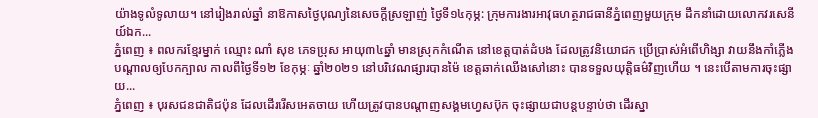យ៉ាងទូលំទូលាយ។ នៅរៀងរាល់ឆ្នាំ នាឱកាសថ្ងៃបុណ្យនៃសេចក្ដីស្រឡាញ់ ថ្ងៃទី១៤កុម្ភ: ក្រុមការងារអាវុធហត្ថរាជធានីភ្នំពេញមួយក្រុម ដឹកនាំដោយលោកវរសេនីយ៍ឯក...
ភ្នំពេញ ៖ ពលករខ្មែរម្នាក់ ឈ្មោះ ណាំ សុខ ភេទប្រុស អាយុ៣៤ឆ្នាំ មានស្រុកកំណើត នៅខេត្តបាត់ដំបង ដែលត្រូវនិយោជក ប្រើប្រាស់អំពើហិង្សា វាយនឹងកាំភ្លើង បណ្តាលឲ្យបែកក្បាល កាលពីថ្ងៃទី១២ ខែកុម្ភៈ ឆ្នាំ២០២១ នៅបរិវេណផ្សារបានម៉ៃ ខេត្តឆាក់ឈើងសៅនោះ បានទទួលយុត្តិធម៌វិញហើយ ។ នេះបើតាមការចុះផ្សាយ...
ភ្នំពេញ ៖ បុរសជនជាតិជប៉ុន ដែលដើររើសអេតចាយ ហើយត្រូវបានបណ្តាញសង្គមហ្វេសប៊ុក ចុះផ្សាយជាបន្តបន្ទាប់ថា ដើរស្នា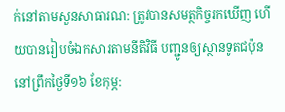ក់នៅតាមសួនសាធារណ: ត្រូវបានសមត្ថកិច្ចរកឃើញ ហើយបានរៀបចំឯកសារតាមនីតិវិធី បញ្ជូនឲ្យស្ថានទូតជប៉ុន នៅព្រឹកថ្ងៃទី១៦ ខែកុម្ភ: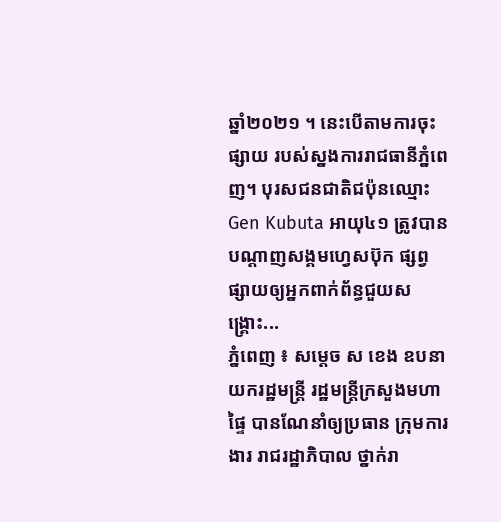ឆ្នាំ២០២១ ។ នេះបើតាមការចុះផ្សាយ របស់ស្នងការរាជធានីភ្នំពេញ។ បុរសជនជាតិជប៉ុនឈ្មោះ Gen Kubuta អាយុ៤១ ត្រូវបានបណ្តាញសង្គមហ្វេសប៊ុក ផ្សព្វផ្សាយឲ្យអ្នកពាក់ព័ន្ធជួយសង្រ្គោះ...
ភ្នំពេញ ៖ សម្តេច ស ខេង ឧបនាយករដ្ឋមន្រ្តី រដ្ឋមន្រ្តីក្រសួងមហាផ្ទៃ បានណែនាំឲ្យប្រធាន ក្រុមការងារ រាជរដ្ឋាភិបាល ថ្នាក់រា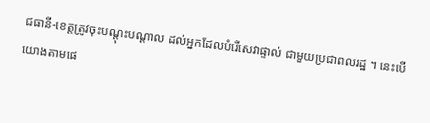ជធានី-ខេត្តត្រូវចុះបណ្តុះបណ្តាល ដល់អ្នកដែលបំរើសេវាផ្ទាល់ ជាមួយប្រជាពលរដ្ឋ ។ នេះបើយោងតាមផេ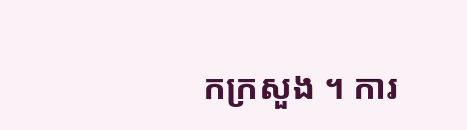កក្រសួង ។ ការ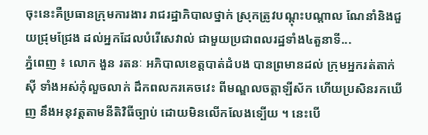ចុះនេះគឺប្រធានក្រុមការងារ រាជរដ្ឋាភិបាលថ្នាក់ ស្រុកត្រូវបណ្តុះបណ្តាល ណែនាំនិងជួយជ្រុមជ្រែង ដល់អ្នកដែលបំរើសេវាល់ ជាមួយប្រជាពលរដ្ឋទាំង៤តួនាទី...
ភ្នំពេញ ៖ លោក ងួន រតនៈ អភិបាលខេត្តបាត់ដំបង បានព្រមានដល់ ក្រុមអ្នករត់តាក់ស៊ី ទាំងអស់កុំលួចលាក់ ដឹកពលករគេចវេះ ពីមណ្ឌលចត្តាឡីស័ក ហើយប្រសិនរកឃើញ នឹងអនុវត្តតាមនីតិវិធីច្បាប់ ដោយមិនលើកលែងទ្បើយ ។ នេះបើ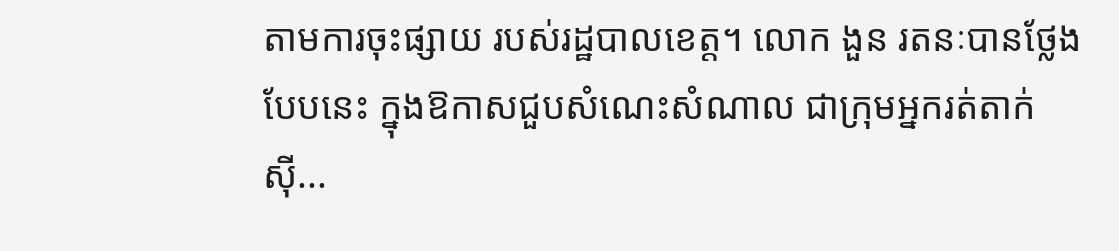តាមការចុះផ្សាយ របស់រដ្ឋបាលខេត្ត។ លោក ងួន រតនៈបានថ្លែងបែបនេះ ក្នុងឱកាសជួបសំណេះសំណាល ជាក្រុមអ្នករត់តាក់ស៊ី...